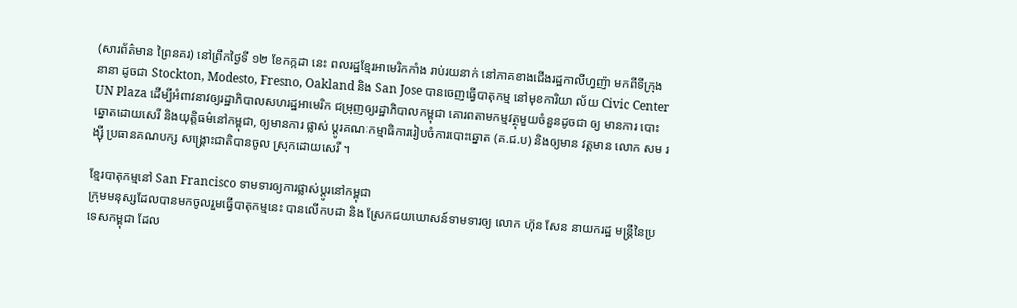(សារព័ត៌មាន ព្រៃនគរ) នៅព្រឹកថ្ងៃទី ១២ ខែកក្កដា នេះ ពលរដ្ឋខ្មែរអាមេរិកកាំង រាប់រយនាក់ នៅភាគខាងជើងរដ្ឋកាលីហ្វញ៉ា មកពីទីក្រុង នានា ដូចជា Stockton, Modesto, Fresno, Oakland និង San Jose បានចេញធ្វើបាតុកម្ម នៅមុខការិយា ល័យ Civic Center UN Plaza ដើម្បីអំពាវនាវឲ្យរដ្ឋាភិបាលសហរដ្ឋអាមេរិក ជម្រុញឲ្យរដ្ឋាភិបាលកម្ពុជា គោរពតាមកម្មវត្ថុមួយចំនួនដូចជា ឲ្យ មានការ បោះឆ្នោតដោយសេរី និងយុត្តិធម៌នៅកម្ពុជា, ឲ្យមានការ ផ្លាស់ ប្ដូរគណៈកម្មាធិការរៀបចំការបោះឆ្នោត (គ.ជ.ប) និងឲ្យមាន វត្តមាន លោក សម រង្ស៊ី ប្រធានគណបក្ស សង្គ្រោះជាតិបានចូល ស្រុកដោយសេរី ។

ខ្មែរបាតុកម្មនៅ San Francisco ទាមទារឲ្យការផ្លាស់ប្ដូរនៅកម្ពុជា
ក្រុមមនុស្សដែលបានមកចូលរួមធ្វើបាតុកម្មនេះ បានលើកបដា និង ស្រែកជយឃោសន៍ទាមទារឲ្យ លោក ហ៊ុន សែន នាយករដ្ឋ មន្ត្រីនៃប្រទេសកម្ពុជា ដែល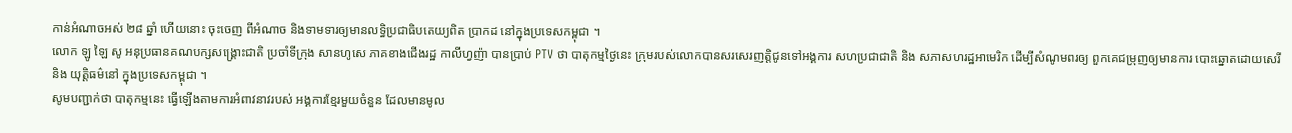កាន់អំណាចអស់ ២៨ ឆ្នាំ ហើយនោះ ចុះចេញ ពីអំណាច និងទាមទារឲ្យមានលទ្ធិប្រជាធិបតេយ្យពិត ប្រាកដ នៅក្នុងប្រទេសកម្ពុជា ។
លោក ឡូ ឡៃ សូ អនុប្រធានគណបក្សសង្គ្រោះជាតិ ប្រចាំទីក្រុង សានហូសេ ភាគខាងជើងរដ្ឋ កាលីហ្វញ៉ា បានប្រាប់ PTV ថា បាតុកម្មថ្ងៃនេះ ក្រុមរបស់លោកបានសរសេរញត្តិជូនទៅអង្គការ សហប្រជាជាតិ និង សភាសហរដ្ឋអាមេរិក ដើម្បីសំណូមពរឲ្យ ពួកគេជម្រុញឲ្យមានការ បោះឆ្នោតដោយសេរី និង យុត្តិធម៌នៅ ក្នុងប្រទេសកម្ពុជា ។
សូមបញ្ជាក់ថា បាតុកម្មនេះ ធ្វើឡើងតាមការអំពាវនាវរបស់ អង្គការខ្មែរមួយចំនួន ដែលមានមូល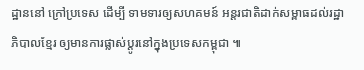ដ្ឋាននៅ ក្រៅប្រទេស ដើម្បី ទាមទារឲ្យសហគមន៍ អន្តរជាតិដាក់សម្ពាធដល់រដ្ឋាភិបាលខ្មែរ ឲ្យមានការផ្លាស់ប្ដូរនៅក្នុងប្រទេសកម្ពុជា ៕